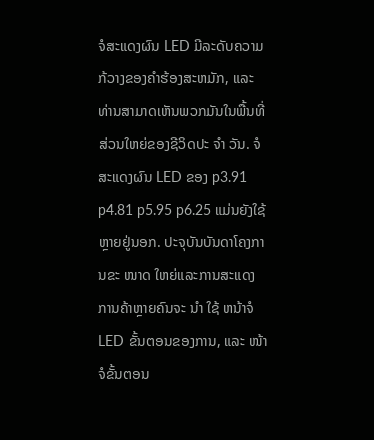ຈໍສະແດງຜົນ LED ມີລະດັບຄວາມກ້ວາງຂອງຄໍາຮ້ອງສະຫມັກ, ແລະທ່ານສາມາດເຫັນພວກມັນໃນພື້ນທີ່ສ່ວນໃຫຍ່ຂອງຊີວິດປະ ຈຳ ວັນ. ຈໍສະແດງຜົນ LED ຂອງ p3.91 p4.81 p5.95 p6.25 ແມ່ນຍັງໃຊ້ຫຼາຍຢູ່ນອກ. ປະຈຸບັນບັນດາໂຄງການຂະ ໜາດ ໃຫຍ່ແລະການສະແດງການຄ້າຫຼາຍຄົນຈະ ນຳ ໃຊ້ ຫນ້າຈໍ LED ຂັ້ນຕອນຂອງການ, ແລະ ໜ້າ ຈໍຂັ້ນຕອນ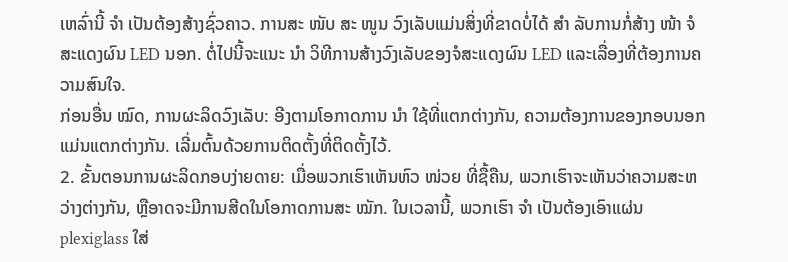ເຫລົ່ານີ້ ຈຳ ເປັນຕ້ອງສ້າງຊົ່ວຄາວ. ການສະ ໜັບ ສະ ໜູນ ວົງເລັບແມ່ນສິ່ງທີ່ຂາດບໍ່ໄດ້ ສຳ ລັບການກໍ່ສ້າງ ໜ້າ ຈໍສະແດງຜົນ LED ນອກ. ຕໍ່ໄປນີ້ຈະແນະ ນຳ ວິທີການສ້າງວົງເລັບຂອງຈໍສະແດງຜົນ LED ແລະເລື່ອງທີ່ຕ້ອງການຄວາມສົນໃຈ.
ກ່ອນອື່ນ ໝົດ, ການຜະລິດວົງເລັບ: ອີງຕາມໂອກາດການ ນຳ ໃຊ້ທີ່ແຕກຕ່າງກັນ, ຄວາມຕ້ອງການຂອງກອບນອກແມ່ນແຕກຕ່າງກັນ. ເລີ່ມຕົ້ນດ້ວຍການຕິດຕັ້ງທີ່ຕິດຕັ້ງໄວ້.
2. ຂັ້ນຕອນການຜະລິດກອບງ່າຍດາຍ: ເມື່ອພວກເຮົາເຫັນຫົວ ໜ່ວຍ ທີ່ຊື້ຄືນ, ພວກເຮົາຈະເຫັນວ່າຄວາມສະຫວ່າງຕ່າງກັນ, ຫຼືອາດຈະມີການສີດໃນໂອກາດການສະ ໝັກ. ໃນເວລານີ້, ພວກເຮົາ ຈຳ ເປັນຕ້ອງເອົາແຜ່ນ plexiglass ໃສ່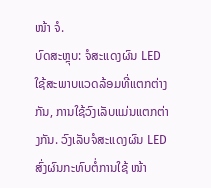ໜ້າ ຈໍ.
ບົດສະຫຼຸບ: ຈໍສະແດງຜົນ LED ໃຊ້ສະພາບແວດລ້ອມທີ່ແຕກຕ່າງກັນ, ການໃຊ້ວົງເລັບແມ່ນແຕກຕ່າງກັນ. ວົງເລັບຈໍສະແດງຜົນ LED ສົ່ງຜົນກະທົບຕໍ່ການໃຊ້ ໜ້າ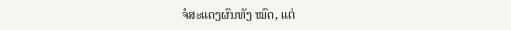ຈໍສະແດງຜົນທັງ ໝົດ, ແຕ່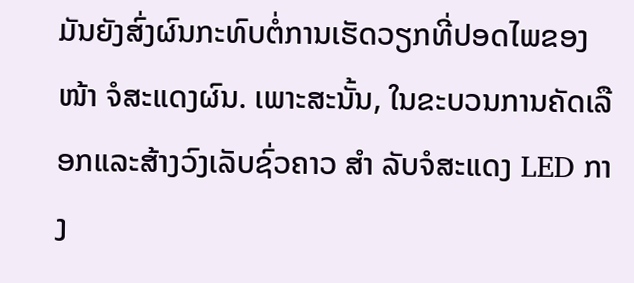ມັນຍັງສົ່ງຜົນກະທົບຕໍ່ການເຮັດວຽກທີ່ປອດໄພຂອງ ໜ້າ ຈໍສະແດງຜົນ. ເພາະສະນັ້ນ, ໃນຂະບວນການຄັດເລືອກແລະສ້າງວົງເລັບຊົ່ວຄາວ ສຳ ລັບຈໍສະແດງ LED ກາງ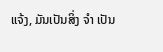ແຈ້ງ, ມັນເປັນສິ່ງ ຈຳ ເປັນ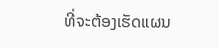ທີ່ຈະຕ້ອງເຮັດແຜນ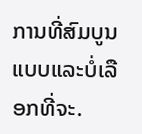ການທີ່ສົມບູນແບບແລະບໍ່ເລືອກທີ່ຈະ.